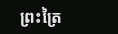ព្រះត្រៃ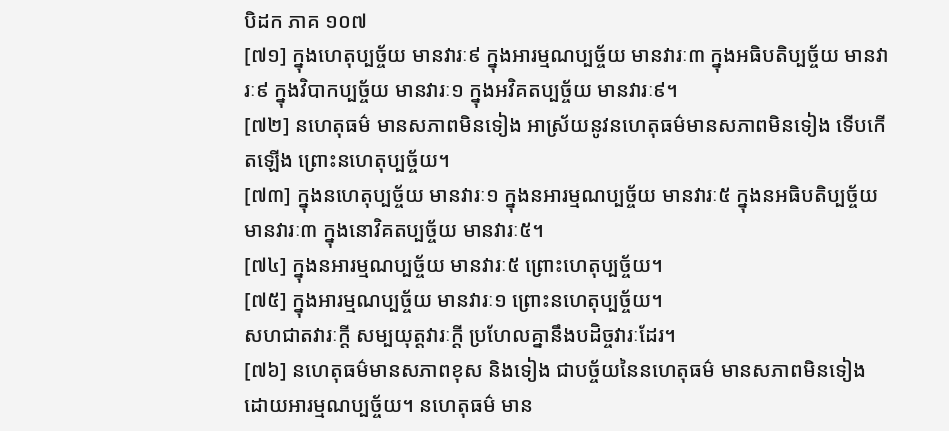បិដក ភាគ ១០៧
[៧១] ក្នុងហេតុប្បច្ច័យ មានវារៈ៩ ក្នុងអារម្មណប្បច្ច័យ មានវារៈ៣ ក្នុងអធិបតិប្បច្ច័យ មានវារៈ៩ ក្នុងវិបាកប្បច្ច័យ មានវារៈ១ ក្នុងអវិគតប្បច្ច័យ មានវារៈ៩។
[៧២] នហេតុធម៌ មានសភាពមិនទៀង អាស្រ័យនូវនហេតុធម៌មានសភាពមិនទៀង ទើបកើតឡើង ព្រោះនហេតុប្បច្ច័យ។
[៧៣] ក្នុងនហេតុប្បច្ច័យ មានវារៈ១ ក្នុងនអារម្មណប្បច្ច័យ មានវារៈ៥ ក្នុងនអធិបតិប្បច្ច័យ មានវារៈ៣ ក្នុងនោវិគតប្បច្ច័យ មានវារៈ៥។
[៧៤] ក្នុងនអារម្មណប្បច្ច័យ មានវារៈ៥ ព្រោះហេតុប្បច្ច័យ។
[៧៥] ក្នុងអារម្មណប្បច្ច័យ មានវារៈ១ ព្រោះនហេតុប្បច្ច័យ។
សហជាតវារៈក្តី សម្បយុត្តវារៈក្តី ប្រហែលគ្នានឹងបដិច្ចវារៈដែរ។
[៧៦] នហេតុធម៌មានសភាពខុស និងទៀង ជាបច្ច័យនៃនហេតុធម៌ មានសភាពមិនទៀង ដោយអារម្មណប្បច្ច័យ។ នហេតុធម៌ មាន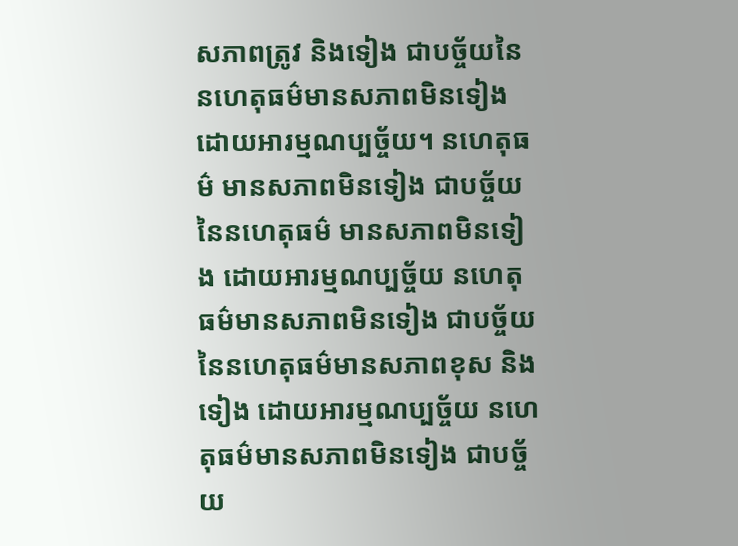សភាពត្រូវ និងទៀង ជាបច្ច័យនៃនហេតុធម៌មានសភាពមិនទៀង ដោយអារម្មណប្បច្ច័យ។ នហេតុធម៌ មានសភាពមិនទៀង ជាបច្ច័យនៃនហេតុធម៌ មានសភាពមិនទៀង ដោយអារម្មណប្បច្ច័យ នហេតុធម៌មានសភាពមិនទៀង ជាបច្ច័យនៃនហេតុធម៌មានសភាពខុស និងទៀង ដោយអារម្មណប្បច្ច័យ នហេតុធម៌មានសភាពមិនទៀង ជាបច្ច័យ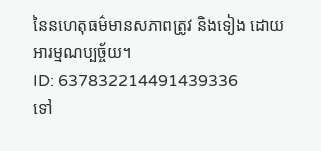នៃនហេតុធម៌មានសភាពត្រូវ និងទៀង ដោយអារម្មណប្បច្ច័យ។
ID: 637832214491439336
ទៅ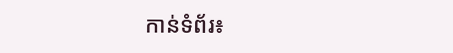កាន់ទំព័រ៖